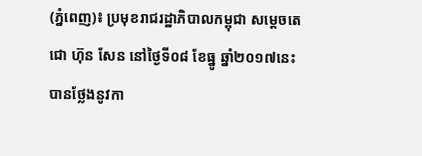(ភ្នំពេញ)៖ ប្រមុខរាជរដ្ឋាភិបាលកម្ពុជា សម្តេចតេជោ ហ៊ុន សែន នៅថ្ងៃទី០៨ ខែធ្នូ ឆ្នាំ២០១៧នេះ បានថ្លែងនូវកា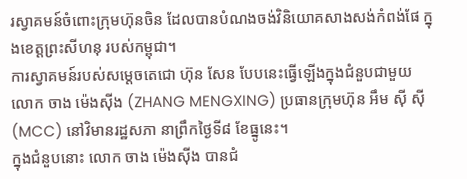រស្វាគមន៍ចំពោះក្រុមហ៊ុនចិន ដែលបានបំណងចង់វិនិយោគសាងសង់កំពង់ផែ ក្នុងខេត្តព្រះសីហនុ របស់កម្ពុជា។
ការស្វាគមន៍របស់សម្តេចតេជោ ហ៊ុន សែន បែបនេះធ្វើឡើងក្នុងជំនួបជាមួយ លោក ចាង ម៉េងស៊ីង (ZHANG MENGXING) ប្រធានក្រុមហ៊ុន អឹម ស៊ី ស៊ី (MCC) នៅវិមានរដ្ឋសភា នាព្រឹកថ្ងៃទី៨ ខែធ្នូនេះ។
ក្នុងជំនួបនោះ លោក ចាង ម៉េងស៊ីង បានជំ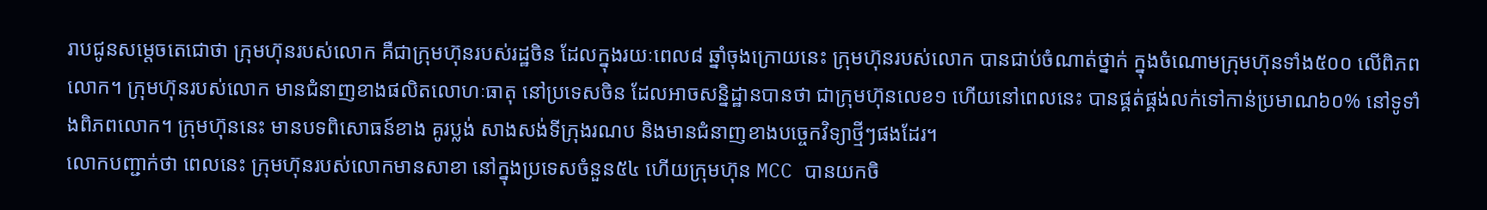រាបជូនសម្តេចតេជោថា ក្រុមហ៊ុនរបស់លោក គឺជាក្រុមហ៊ុនរបស់រដ្ឋចិន ដែលក្នុងរយៈពេល៨ ឆ្នាំចុងក្រោយនេះ ក្រុមហ៊ុនរបស់លោក បានជាប់ចំណាត់ថ្នាក់ ក្នុងចំណោមក្រុមហ៊ុនទាំង៥០០ លើពិភពលោក។ ក្រុមហ៊ុនរបស់លោក មានជំនាញខាងផលិតលោហៈធាតុ នៅប្រទេសចិន ដែលអាចសន្និដ្ឋានបានថា ជាក្រុមហ៊ុនលេខ១ ហើយនៅពេលនេះ បានផ្គត់ផ្គង់លក់ទៅកាន់ប្រមាណ៦០% នៅទូទាំងពិភពលោក។ ក្រុមហ៊ុននេះ មានបទពិសោធន៍ខាង គូរប្លង់ សាងសង់ទីក្រុងរណប និងមានជំនាញខាងបច្ចេកវិទ្យាថ្មីៗផងដែរ។
លោកបញ្ជាក់ថា ពេលនេះ ក្រុមហ៊ុនរបស់លោកមានសាខា នៅក្នុងប្រទេសចំនួន៥៤ ហើយក្រុមហ៊ុន MCC បានយកចិ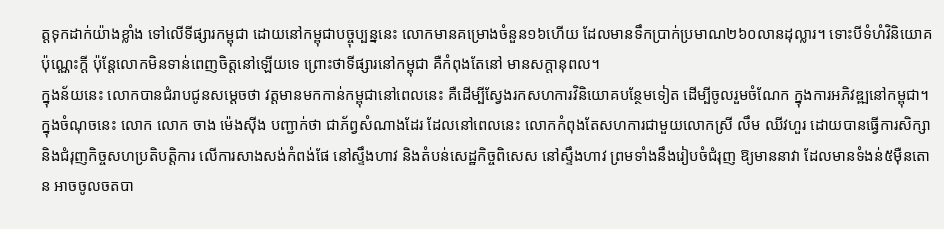ត្តទុកដាក់យ៉ាងខ្លាំង ទៅលើទីផ្សារកម្ពុជា ដោយនៅកម្ពុជាបច្ចុប្បន្ននេះ លោកមានគម្រោងចំនួន១៦ហើយ ដែលមានទឹកប្រាក់ប្រមាណ២៦០លានដុល្លារ។ ទោះបីទំហំវិនិយោគប៉ុណ្ណេះក្តី ប៉ុន្តែលោកមិនទាន់ពេញចិត្តនៅឡើយទេ ព្រោះថាទីផ្សារនៅកម្ពុជា គឺកំពុងតែនៅ មានសក្តានុពល។
ក្នុងន័យនេះ លោកបានជំរាបជូនសម្តេចថា វត្តមានមកកាន់កម្ពុជានៅពេលនេះ គឺដើម្បីស្វែងរកសហការវិនិយោគបន្ថែមទៀត ដើម្បីចូលរួមចំណែក ក្នុងការអភិវឌ្ឍនៅកម្ពុជា។
ក្នុងចំណុចនេះ លោក លោក ចាង ម៉េងស៊ីង បញ្ជាក់ថា ជាភ័ព្វសំណាងដែរ ដែលនៅពេលនេះ លោកកំពុងតែសហការជាមួយលោកស្រី លឹម ឈីវហួរ ដោយបានធ្វើការសិក្សា និងជំរុញកិច្ចសហប្រតិបត្តិការ លើការសាងសង់កំពង់ផែ នៅស្ទឹងហាវ និងតំបន់សេដ្ឋកិច្ចពិសេស នៅស្ទឹងហាវ ព្រមទាំងនឹងរៀបចំជំរុញ ឱ្យមាននាវា ដែលមានទំងន់៥ម៉ឺនតោន អាចចូលចតបា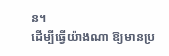ន។
ដើម្បីធ្វើយ៉ាងណា ឱ្យមានប្រ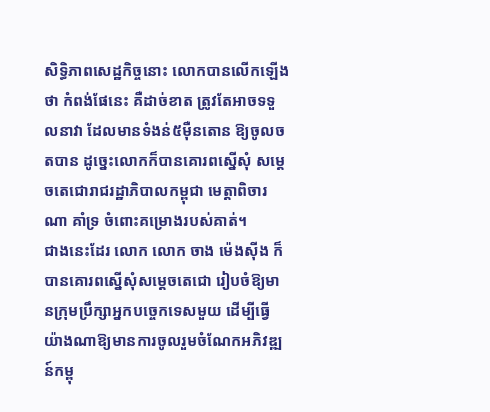សិទ្ធិភាពសេដ្ឋកិច្ចនោះ លោកបានលើកឡើងថា កំពង់ផែនេះ គឺដាច់ខាត ត្រូវតែអាចទទួលនាវា ដែលមានទំងន់៥ម៉ឺនតោន ឱ្យចូលចតបាន ដូច្នេះលោកក៏បានគោរពស្នើសុំ សម្តេចតេជោរាជរដ្ឋាភិបាលកម្ពុជា មេត្តាពិចារណា គាំទ្រ ចំពោះគម្រោងរបស់គាត់។
ជាងនេះដែរ លោក លោក ចាង ម៉េងស៊ីង ក៏បានគោរពស្នើសុំសម្តេចតេជោ រៀបចំឱ្យមានក្រុមប្រឹក្សាអ្នកបច្ចេកទេសមួយ ដើម្បីធ្វើយ៉ាងណាឱ្យមានការចូលរួមចំណែកអភិវឌ្ឍន៍កម្ពុ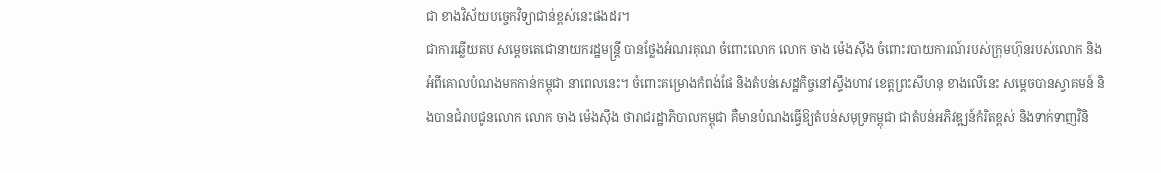ជា ខាងវិស័យបច្ចេកវិទ្យាជាន់ខ្ពស់នេះផងដរ។
ជាការឆ្លើយតប សម្តេចតេជោនាយករដ្ឋមន្ត្រី បានថ្លែងអំណរគុណ ចំពោះលោក លោក ចាង ម៉េងស៊ីង ចំពោះរបាយការណ៍របស់ក្រុមហ៊ុនរបស់លោក និងអំពីគោលបំណងមកកាន់កម្ពុជា នាពេលនេះ។ ចំពោះគម្រោងកំពង់ផែ និងតំបន់សេដ្ឋកិច្ចនៅស្ទឹងហាវ ខេត្តព្រះសីហនុ ខាងលើនេះ សម្តេចបានស្វាគមន៍ និងបានជំរាបជូនលោក លោក ចាង ម៉េងស៊ីង ថារាជរដ្ឋាភិបាលកម្ពុជា គឺមានបំណងធ្វើឱ្យតំបន់សមុទ្រកម្ពុជា ជាតំបន់អភិវឌ្ឍន៍កំរិតខ្ពស់ និងទាក់ទាញវិនិ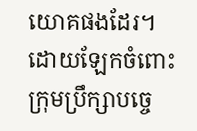យោគផងដែរ។
ដោយឡែកចំពោះក្រុមប្រឹក្សាបច្ចេ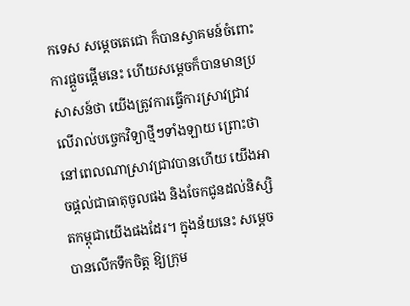កទេស សម្តេចតេជោ ក៏បានស្វាគមន៍ចំពោះការផ្តួចផ្តើមនេះ ហើយសម្តេចក៏បានមានប្រសាសន៍ថា យើងត្រូវការធ្វើការស្រាវជ្រាវ លើរាល់បច្ចេកវិទ្យាថ្មីៗទាំងឡាយ ព្រោះថានៅពេលណាស្រាវជ្រាវបានហើយ យើងអាចផ្តល់ជាធាតុចូលផង និងចែកជូនដល់និស្សិតកម្ពុជាយើងផងដែរ។ ក្នុងន័យនេះ សម្តេចបានលើកទឹកចិត្ត ឱ្យក្រុម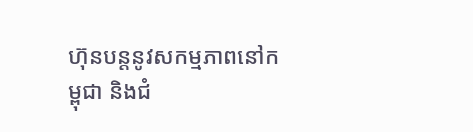ហ៊ុនបន្តនូវសកម្មភាពនៅកម្ពុជា និងជំ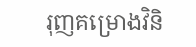រុញគម្រោងវិនិ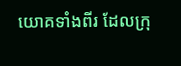យោគទាំងពីរ ដែលក្រុ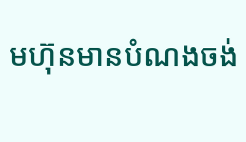មហ៊ុនមានបំណងចង់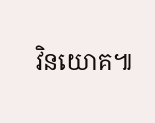វិនយោគ៕